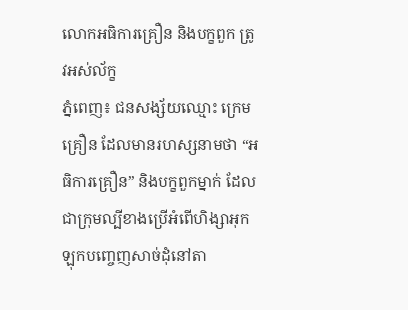លោកអធិការគ្រឿន និងបក្ខពួក ត្រូវអស់ល័ក្ខ
ភ្នំពេញ៖ ជនសង្ស័យឈ្មោះ ក្រេម គ្រឿន ដែលមានរហស្សនាមថា “អធិការគ្រឿន” និងបក្ខពួកម្នាក់ ដែលជាក្រុមល្បីខាងប្រើអំពើហិង្សាអុកឡុកបញ្ចេញសាច់ដុំនៅតា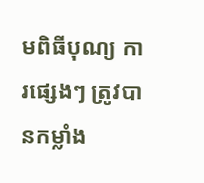មពិធីបុណ្យ ការផ្សេងៗ ត្រូវបានកម្លាំង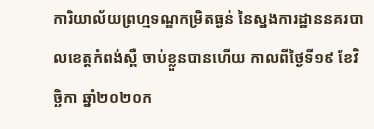ការិយាល័យព្រហ្មទណ្ឌកម្រិតធ្ងន់ នៃស្នងការដ្ឋាននគរបាលខេត្តកំពង់ស្ពឺ ចាប់ខ្លួនបានហើយ កាលពីថ្ងៃទី១៩ ខែវិច្ឆិកា ឆ្នាំ២០២០ក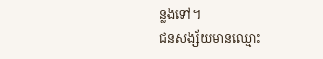ន្លងទៅ។
ជនសង្ស័យមានឈ្មោះ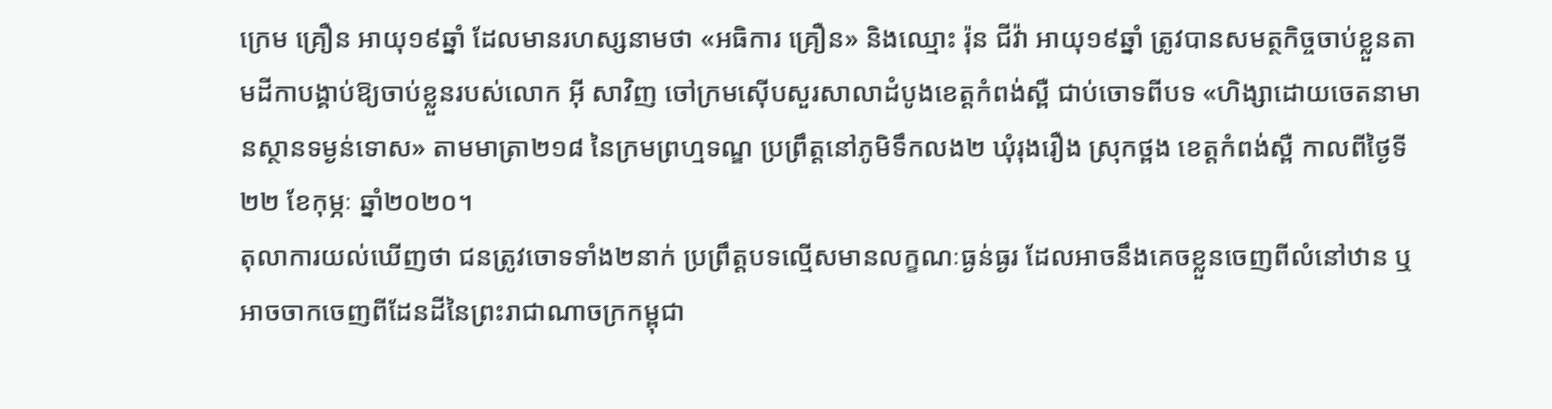ក្រេម គ្រឿន អាយុ១៩ឆ្នាំ ដែលមានរហស្សនាមថា «អធិការ គ្រឿន» និងឈ្មោះ រ៉ុន ជីវ៉ា អាយុ១៩ឆ្នាំ ត្រូវបានសមត្ថកិច្ចចាប់ខ្លួនតាមដីកាបង្គាប់ឱ្យចាប់ខ្លួនរបស់លោក អ៊ី សាវិញ ចៅក្រមស៊ើបសួរសាលាដំបូងខេត្តកំពង់ស្ពឺ ជាប់ចោទពីបទ «ហិង្សាដោយចេតនាមានស្ថានទម្ងន់ទោស» តាមមាត្រា២១៨ នៃក្រមព្រហ្មទណ្ឌ ប្រព្រឹត្តនៅភូមិទឹកលង២ ឃុំរុងរឿង ស្រុកថ្ពង ខេត្តកំពង់ស្ពឺ កាលពីថ្ងៃទី២២ ខែកុម្ភៈ ឆ្នាំ២០២០។
តុលាការយល់ឃើញថា ជនត្រូវចោទទាំង២នាក់ ប្រព្រឹត្តបទល្មើសមានលក្ខណៈធ្ងន់ធ្ងរ ដែលអាចនឹងគេចខ្លួនចេញពីលំនៅឋាន ឬអាចចាកចេញពីដែនដីនៃព្រះរាជាណាចក្រកម្ពុជា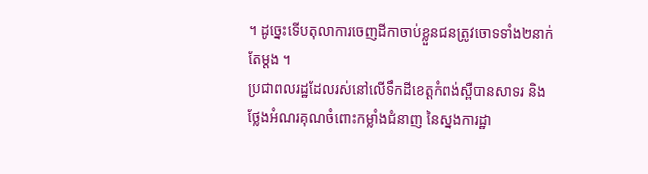។ ដូច្នេះទើបតុលាការចេញដីកាចាប់ខ្លួនជនត្រូវចោទទាំង២នាក់តែម្តង ។
ប្រជាពលរដ្ឋដែលរស់នៅលើទឹកដីខេត្តកំពង់ស្ពឺបានសាទរ និងថ្លែងអំណរគុណចំពោះកម្លាំងជំនាញ នៃស្នងការដ្ឋា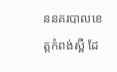ននគរបាលខេត្តកំពង់ស្ពឺ ដែ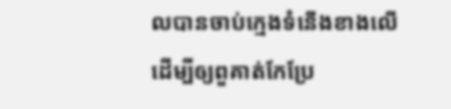លបានចាប់ក្មេងទំនើងខាងលើ ដើម្បីឲ្យពួគាត់កែប្រែ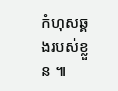កំហុសឆ្គងរបស់ខ្លួន ៕